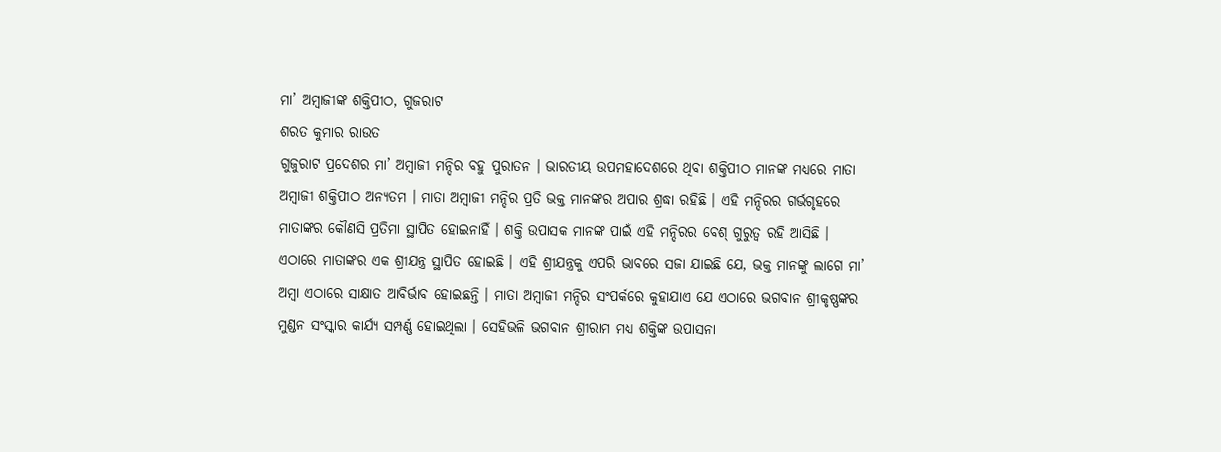ମା’ ଅମ୍ବାଜୀଙ୍କ ଶକ୍ତିପୀଠ, ଗୁଜରାଟ
ଶରତ କୁମାର ରାଉତ
ଗୁଜୁରାଟ ପ୍ରଦେଶର ମା’ ଅମ୍ବାଜୀ ମନ୍ଦିର ବହୁ ପୁରାତନ । ଭାରତୀୟ ଉପମହାଦେଶରେ ଥିବା ଶକ୍ତିପୀଠ ମାନଙ୍କ ମଧ୍ୟରେ ମାତା ଅମ୍ବାଜୀ ଶକ୍ତିପୀଠ ଅନ୍ୟତମ । ମାତା ଅମ୍ବାଜୀ ମନ୍ଦିର ପ୍ରତି ଭକ୍ତ ମାନଙ୍କର ଅପାର ଶ୍ରଦ୍ଧା ରହିଛି । ଏହି ମନ୍ଦିରର ଗର୍ଭଗୃହରେ ମାତାଙ୍କର କୌଣସି ପ୍ରତିମା ସ୍ଥାପିତ ହୋଇନାହିଁ । ଶକ୍ତି ଉପାସକ ମାନଙ୍କ ପାଇଁ ଏହି ମନ୍ଦିରର ବେଶ୍ ଗୁରୁତ୍ୱ ରହି ଆସିଛି ।
ଏଠାରେ ମାତାଙ୍କର ଏକ ଶ୍ରୀଯନ୍ତ୍ର ସ୍ଥାପିତ ହୋଇଛି । ଏହି ଶ୍ରୀଯନ୍ତ୍ରକୁ ଏପରି ଭାବରେ ସଜା ଯାଇଛି ଯେ, ଭକ୍ତ ମାନଙ୍କୁ ଲାଗେ ମା’ ଅମ୍ବା ଏଠାରେ ସାକ୍ଷାତ ଆବିର୍ଭାବ ହୋଇଛନ୍ତି । ମାତା ଅମ୍ବାଜୀ ମନ୍ଦିର ସଂପର୍କରେ କୁହାଯାଏ ଯେ ଏଠାରେ ଭଗବାନ ଶ୍ରୀକୃଷ୍ଣଙ୍କର ମୁଣ୍ଡନ ସଂସ୍କାର କାର୍ଯ୍ୟ ସମ୍ପର୍ଣ୍ଣ ହୋଇଥିଲା । ସେହିଭଳି ଭଗବାନ ଶ୍ରୀରାମ ମଧ୍ୟ ଶକ୍ତିଙ୍କ ଉପାସନା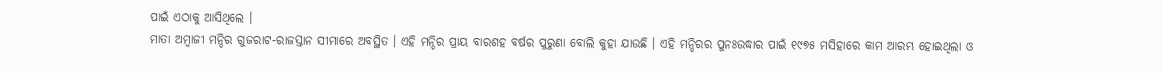ପାଇଁ ଏଠାକୁ ଆସିଥିଲେ ।
ମାତା ଅମ୍ବାଜୀ ମନ୍ଦିର ଗୁଜରାଟ-ରାଜସ୍ତାନ ସୀମାରେ ଅବସ୍ଥିତ । ଏହି ମନ୍ଦିର ପ୍ରାୟ ବାରଶହ ବର୍ଷର ପୁରୁଣା ବୋଲି କୁହା ଯାଉଛି । ଏହି ମନ୍ଦିରର ପୁନଃଉଦ୍ଧାର ପାଇଁ ୧୯୭୫ ମସିହାରେ କାମ ଆରମ୍ଭ ହୋଇଥିଲା ଓ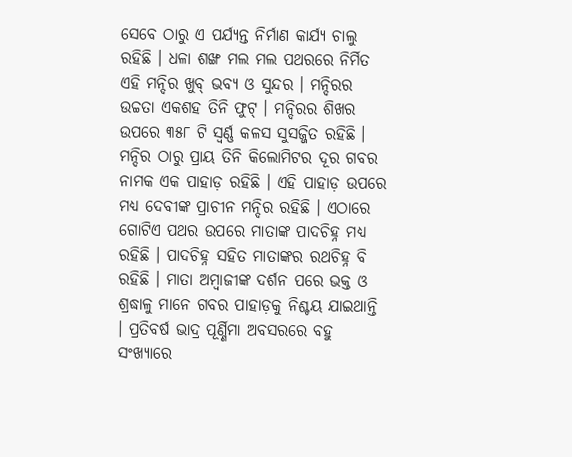ସେବେ ଠାରୁ ଏ ପର୍ଯ୍ୟନ୍ତ ନିର୍ମାଣ କାର୍ଯ୍ୟ ଚାଲୁ ରହିଛି । ଧଳା ଶଙ୍ଖ ମଲ ମଲ ପଥରରେ ନିର୍ମିତ ଏହି ମନ୍ଦିର ଖୁବ୍ ଭବ୍ୟ ଓ ସୁନ୍ଦର । ମନ୍ଦିରର ଉଚ୍ଚତା ଏକଶହ ତିନି ଫୁଟ୍ । ମନ୍ଦିରର ଶିଖର ଉପରେ ୩୫୮ ଟି ସ୍ୱର୍ଣ୍ଣ କଳସ ସୁସଜ୍ଜିତ ରହିଛି ।
ମନ୍ଦିର ଠାରୁ ପ୍ରାୟ ତିନି କିଲୋମିଟର ଦୂର ଗବର ନାମକ ଏକ ପାହାଡ଼ ରହିଛି । ଏହି ପାହାଡ଼ ଉପରେ ମଧ୍ୟ ଦେବୀଙ୍କ ପ୍ରାଚୀନ ମନ୍ଦିର ରହିଛି । ଏଠାରେ ଗୋଟିଏ ପଥର ଉପରେ ମାତାଙ୍କ ପାଦଚିହ୍ନ ମଧ୍ୟ ରହିଛି । ପାଦଚିହ୍ନ ସହିତ ମାତାଙ୍କର ରଥଚିହ୍ନ ବି ରହିଛି । ମାତା ଅମ୍ବାଜୀଙ୍କ ଦର୍ଶନ ପରେ ଭକ୍ତ ଓ ଶ୍ରଦ୍ଧାଳୁ ମାନେ ଗବର ପାହାଡ଼କୁ ନିଶ୍ଚୟ ଯାଇଥାନ୍ତି । ପ୍ରତିବର୍ଷ ଭାଦ୍ର ପୂର୍ଣ୍ଣିମା ଅବସରରେ ବହୁ ସଂଖ୍ୟାରେ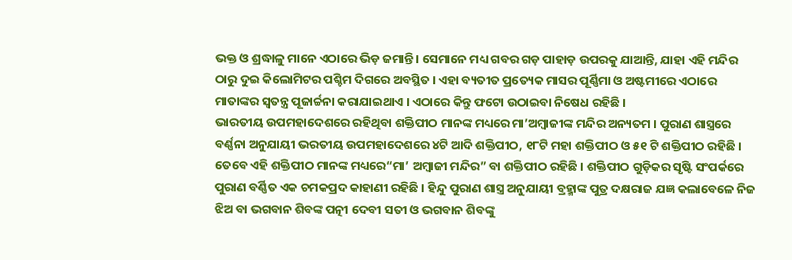ଭକ୍ତ ଓ ଶ୍ରଦ୍ଧାଳୁ ମାନେ ଏଠାରେ ଭିଡ଼ ଜମାନ୍ତି । ସେମାନେ ମଧ୍ୟ ଗବର ଗଡ଼ ପାହାଡ଼ ଉପରକୁ ଯାଆନ୍ତି, ଯାହା ଏହି ମନ୍ଦିର ଠାରୁ ଦୁଇ କିଲୋମିଟର ପଶ୍ଚିମ ଦିଗରେ ଅବସ୍ଥିତ । ଏହା ବ୍ୟତୀତ ପ୍ରତ୍ୟେକ ମାସର ପୂର୍ଣ୍ଣିମା ଓ ଅଷ୍ଟମୀରେ ଏଠାରେ ମାତାଙ୍କର ସ୍ୱତନ୍ତ୍ର ପୂଜାର୍ଚ୍ଚନା କରାଯାଇଥାଏ । ଏଠାରେ କିନ୍ତୁ ଫଟୋ ଉଠାଇବା ନିଷେଧ ରହିଛି ।
ଭାରତୀୟ ଉପମହାଦେଶରେ ରହିଥିବା ଶକ୍ତିପୀଠ ମାନଙ୍କ ମଧ୍ୟରେ ମା’ଅମ୍ବାଜୀଙ୍କ ମନ୍ଦିର ଅନ୍ୟତମ । ପୁରାଣ ଶାସ୍ତ୍ରରେ ବର୍ଣ୍ଣନା ଅନୁଯାୟୀ ଭରତୀୟ ଉପମହାଦେଶରେ ୪ଟି ଆଦି ଶକ୍ତିପୀଠ, ୧୮ଟି ମହା ଶକ୍ତିପୀଠ ଓ ୫୧ ଟି ଶକ୍ତିପୀଠ ରହିଛି । ତେବେ ଏହି ଶକ୍ତିପୀଠ ମାନଙ୍କ ମଧ୍ୟରେ“ମା’ ଅମ୍ବାଜୀ ମନ୍ଦିର” ବା ଶକ୍ତିପୀଠ ରହିଛି । ଶକ୍ତିପୀଠ ଗୁଡ଼ିକର ସୃଷ୍ଟି ସଂପର୍କରେ ପୁରାଣ ବର୍ଣ୍ଣିତ ଏକ ଚମକପ୍ରଦ କାହାଣୀ ରହିଛି । ହିନ୍ଦୁ ପୁରାଣ ଶାସ୍ତ୍ର ଅନୁଯାୟୀ ବ୍ରହ୍ମାଙ୍କ ପୁତ୍ର ଦକ୍ଷରାଜ ଯଜ୍ଞ କଲାବେଳେ ନିଜ ଝିଅ ବା ଭଗବାନ ଶିବଙ୍କ ପତ୍ନୀ ଦେବୀ ସତୀ ଓ ଭଗବାନ ଶିବଙ୍କୁ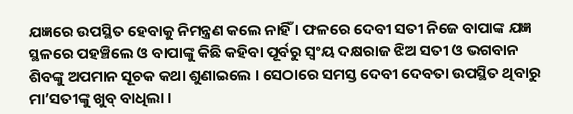ଯଜ୍ଞରେ ଉପସ୍ଥିତ ହେବାକୁ ନିମନ୍ତ୍ରଣ କଲେ ନାହିଁ । ଫଳରେ ଦେବୀ ସତୀ ନିଜେ ବାପାଙ୍କ ଯଜ୍ଞ ସ୍ଥଳରେ ପହଞ୍ଚିଲେ ଓ ବାପାଙ୍କୁ କିଛି କହିବା ପୂର୍ବରୁ ସ୍ୱଂୟ ଦକ୍ଷରାଜ ଝିଅ ସତୀ ଓ ଭଗବାନ ଶିବଙ୍କୁ ଅପମାନ ସୂଚକ କଥା ଶୁଣାଇଲେ । ସେଠାରେ ସମସ୍ତ ଦେବୀ ଦେବତା ଉପସ୍ଥିତ ଥିବାରୁ ମା’ସତୀଙ୍କୁ ଖୁବ୍ ବାଧିଲା ।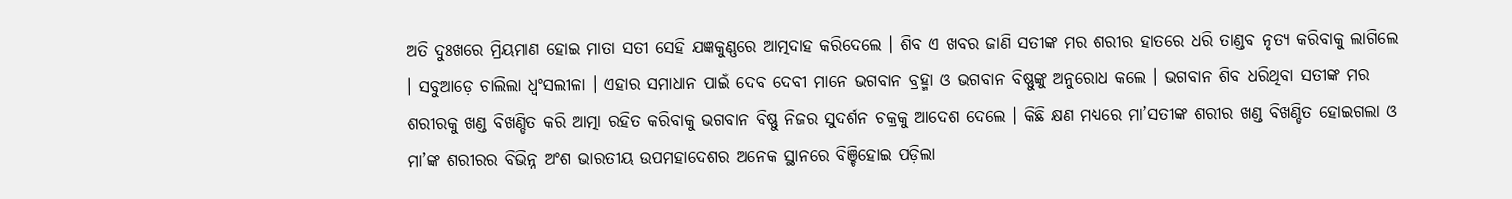ଅତି ଦୁଃଖରେ ମ୍ରିୟମାଣ ହୋଇ ମାତା ସତୀ ସେହି ଯଜ୍ଞକୁଣ୍ଣରେ ଆତ୍ମଦାହ କରିଦେଲେ । ଶିବ ଏ ଖବର ଜାଣି ସତୀଙ୍କ ମର ଶରୀର ହାତରେ ଧରି ତାଣ୍ଡବ ନୃତ୍ୟ କରିବାକୁ ଲାଗିଲେ । ସବୁଆଡ଼େ ଚାଲିଲା ଧ୍ୱଂସଲୀଳା । ଏହାର ସମାଧାନ ପାଇଁ ଦେବ ଦେବୀ ମାନେ ଭଗବାନ ବ୍ରହ୍ମା ଓ ଭଗବାନ ବିଷ୍ଣୁଙ୍କୁ ଅନୁରୋଧ କଲେ । ଭଗବାନ ଶିବ ଧରିଥିବା ସତୀଙ୍କ ମର ଶରୀରକୁ ଖଣ୍ଡ ବିଖଣ୍ଡିତ କରି ଆତ୍ମା ରହିତ କରିବାକୁ ଭଗବାନ ବିଷ୍ଣୁ ନିଜର ସୁଦର୍ଶନ ଚକ୍ରକୁ ଆଦେଶ ଦେଲେ । କିଛି କ୍ଷଣ ମଧ୍ୟରେ ମା’ସତୀଙ୍କ ଶରୀର ଖଣ୍ଡ ବିଖଣ୍ଡିତ ହୋଇଗଲା ଓ ମା’ଙ୍କ ଶରୀରର ବିଭିନ୍ନ ଅଂଶ ଭାରତୀୟ ଉପମହାଦେଶର ଅନେକ ସ୍ଥାନରେ ବିଞ୍ଚିହୋଇ ପଡ଼ିଲା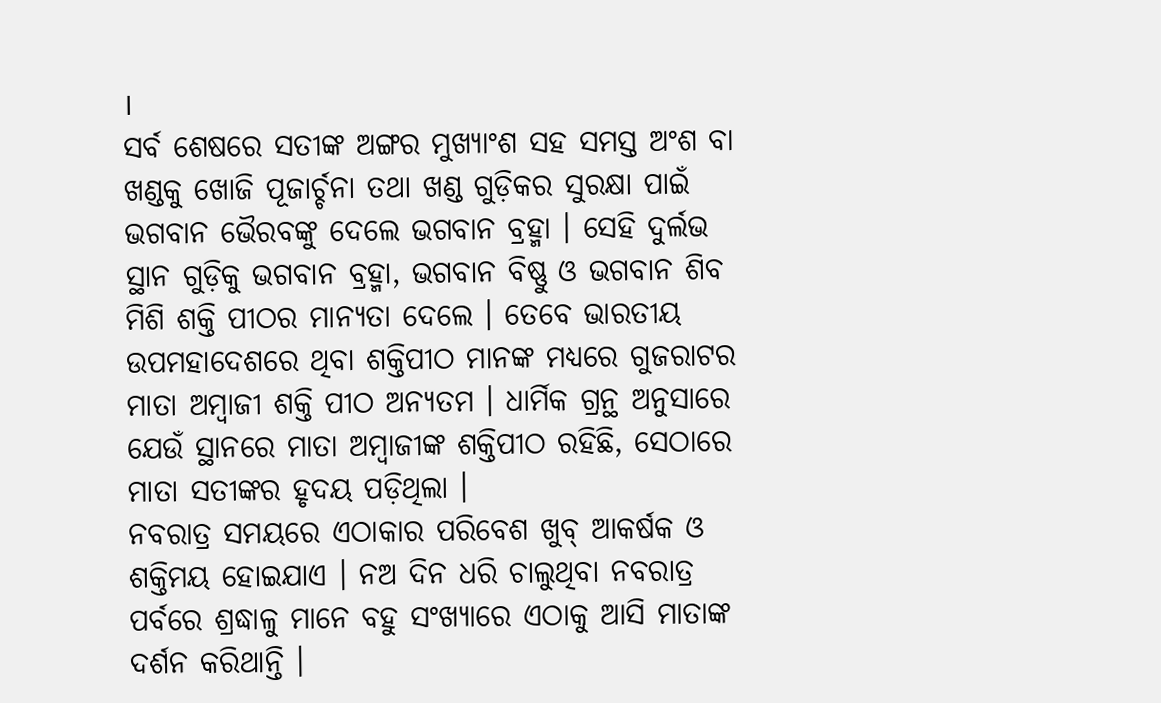।
ସର୍ବ ଶେଷରେ ସତୀଙ୍କ ଅଙ୍ଗର ମୁଖ୍ୟାଂଶ ସହ ସମସ୍ତ ଅଂଶ ବା ଖଣ୍ଡକୁ ଖୋଜି ପୂଜାର୍ଚ୍ଚନା ତଥା ଖଣ୍ଡ ଗୁଡ଼ିକର ସୁରକ୍ଷା ପାଇଁ ଭଗବାନ ଭୈରବଙ୍କୁ ଦେଲେ ଭଗବାନ ବ୍ରହ୍ମା । ସେହି ଦୁର୍ଲଭ ସ୍ଥାନ ଗୁଡ଼ିକୁ ଭଗବାନ ବ୍ରହ୍ମା, ଭଗବାନ ବିଷ୍ଣୁ ଓ ଭଗବାନ ଶିବ ମିଶି ଶକ୍ତି ପୀଠର ମାନ୍ୟତା ଦେଲେ । ତେବେ ଭାରତୀୟ ଉପମହାଦେଶରେ ଥିବା ଶକ୍ତିପୀଠ ମାନଙ୍କ ମଧ୍ୟରେ ଗୁଜରାଟର ମାତା ଅମ୍ବାଜୀ ଶକ୍ତି ପୀଠ ଅନ୍ୟତମ । ଧାର୍ମିକ ଗ୍ରନ୍ଥ ଅନୁସାରେ ଯେଉଁ ସ୍ଥାନରେ ମାତା ଅମ୍ବାଜୀଙ୍କ ଶକ୍ତିପୀଠ ରହିଛି, ସେଠାରେ ମାତା ସତୀଙ୍କର ହୃଦୟ ପଡ଼ିଥିଲା ।
ନବରାତ୍ର ସମୟରେ ଏଠାକାର ପରିବେଶ ଖୁବ୍ ଆକର୍ଷକ ଓ ଶକ୍ତିମୟ ହୋଇଯାଏ । ନଅ ଦିନ ଧରି ଚାଲୁଥିବା ନବରାତ୍ର ପର୍ବରେ ଶ୍ରଦ୍ଧାଳୁ ମାନେ ବହୁ ସଂଖ୍ୟାରେ ଏଠାକୁ ଆସି ମାତାଙ୍କ ଦର୍ଶନ କରିଥାନ୍ତି ।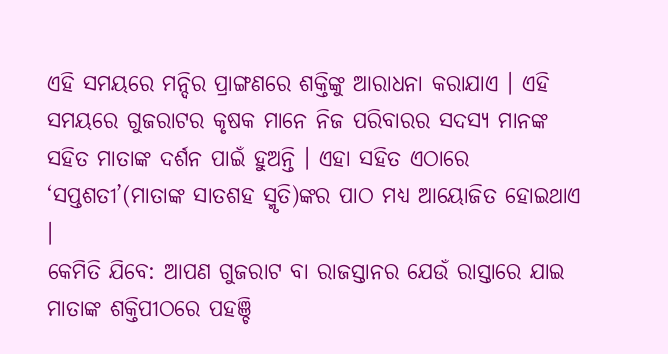ଏହି ସମୟରେ ମନ୍ଦିର ପ୍ରାଙ୍ଗଣରେ ଶକ୍ତିଙ୍କୁ ଆରାଧନା କରାଯାଏ । ଏହି ସମୟରେ ଗୁଜରାଟର କୃଷକ ମାନେ ନିଜ ପରିବାରର ସଦସ୍ୟ ମାନଙ୍କ ସହିତ ମାତାଙ୍କ ଦର୍ଶନ ପାଇଁ ହୁଅନ୍ତି । ଏହା ସହିତ ଏଠାରେ ‘ସପ୍ତଶତୀ’(ମାତାଙ୍କ ସାତଶହ ସ୍ମୃତି)ଙ୍କର ପାଠ ମଧ୍ୟ ଆୟୋଜିତ ହୋଇଥାଏ ।
କେମିତି ଯିବେ: ଆପଣ ଗୁଜରାଟ ବା ରାଜସ୍ତାନର ଯେଉଁ ରାସ୍ତାରେ ଯାଇ ମାତାଙ୍କ ଶକ୍ତିପୀଠରେ ପହଞ୍ଚି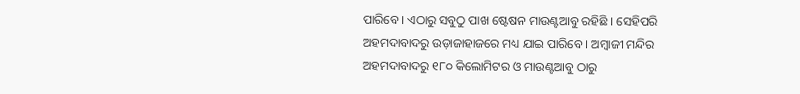ପାରିବେ । ଏଠାରୁ ସବୁଠୁ ପାଖ ଷ୍ଟେଷନ ମାଉଣ୍ଟଆବୁ ରହିଛି । ସେହିପରି ଅହମଦାବାଦରୁ ଉଡ଼ାଜାହାଜରେ ମଧ୍ୟ ଯାଇ ପାରିବେ । ଅମ୍ବାଜୀ ମନ୍ଦିର ଅହମଦାବାଦରୁ ୧୮୦ କିଲୋମିଟର ଓ ମାଉଣ୍ଟଆବୁ ଠାରୁ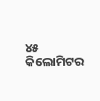୪୫ କିଲୋମିଟର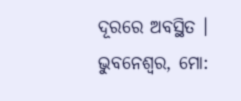ଦୂରରେ ଅବସ୍ଥିତ ।
ଭୁବନେଶ୍ୱର, ମୋ: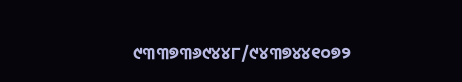୯୩୩୭୩୬୯୪୪୮/୯୪୩୭୪୪୧୦୭୨